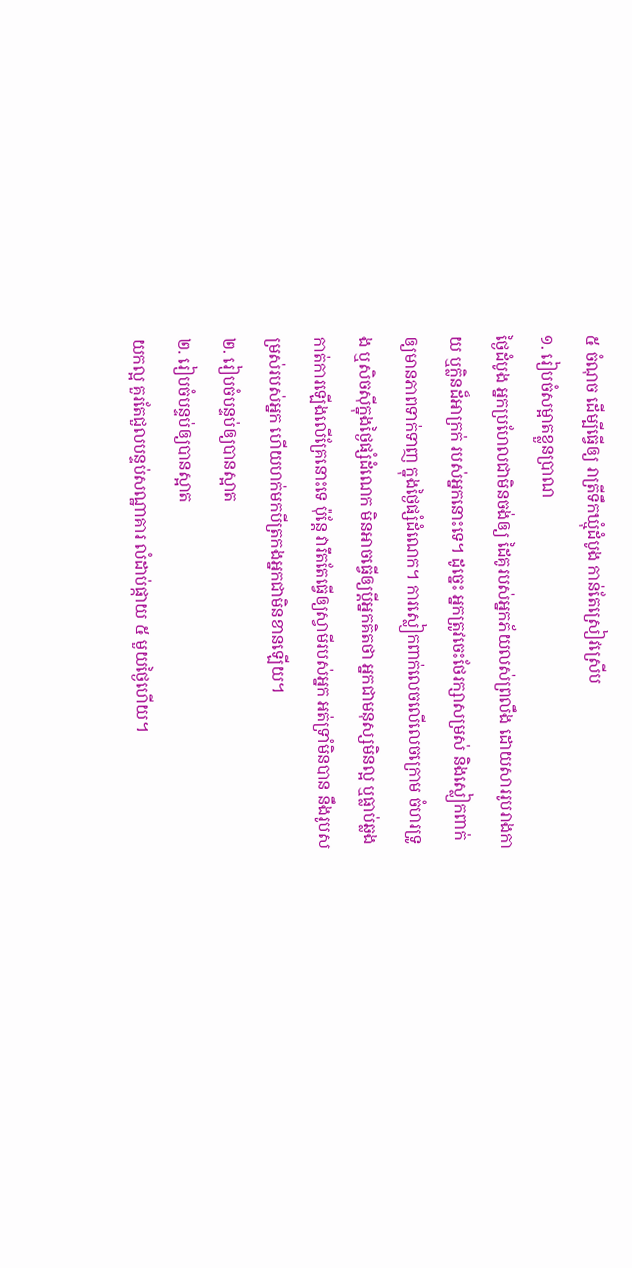៥ ចំណុច ដើម្បីធ្វើឲ្យ រាត្រីទឹកឃ្មុំដំបូង កាន់តែស្រៀវស្រើប
១. រៀបចំសម្អាតខ្លួនប្រាណ
ថ្ងៃដំបូង អ្នកប្រហែលជាមិនចង់ឲ្យ ដៃគូរបស់អ្នកភ័យលស់ព្រលឹង ដោយសាររូបរាងកាយ ឬក្លិនដ៏អាក្រក់ របស់អ្នកនោះទេ។ ដូច្នេះ អ្នកត្រូវចេះថែរក្សាសម្រស់ និងស្លៀកពាក់ឲ្យមានភាពទាក់ទាញ ក្នុងថ្ងៃផ្សំដំណេក។ ការស្លៀកពាក់លេចលើលេចក្រោម ចំហរទ្រូង ឬសិចស៊ីក្នុងថ្ងៃផ្សំដំណេក មិនអាចធ្វើឲ្យប្តីអ្នកគិតថា អ្នកជាមនុស្សមិនល្អ ឬធ្លាប់ឆ្លងកាត់ការឡើងលើគ្រែនោះទេ ប៉ុន្តែ វារឹតតែធ្វើឲ្យស្វាមីរបស់អ្នក អត់ទ្រាំមិនបាន នឹងរូបសម្រស់របស់អ្នក ហើយហក់មកបីត្រកងអ្នកជាមិនខានឡើយ។
២. រៀបចំបន្ទប់ឲ្យបានស្អាត
២. រៀបចំបន្ទប់ឲ្យបានស្អាត
យកល្អ គួរតែជួលបន្ទប់សណ្ឋាគារ លំដាប់ផ្កាយ ៥ មួយថ្ងៃហើយ។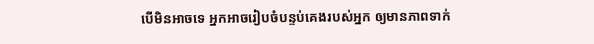បើមិនអាចទេ អ្នកអាចរៀបចំបន្ទប់គេងរបស់អ្នក ឲ្យមានភាពទាក់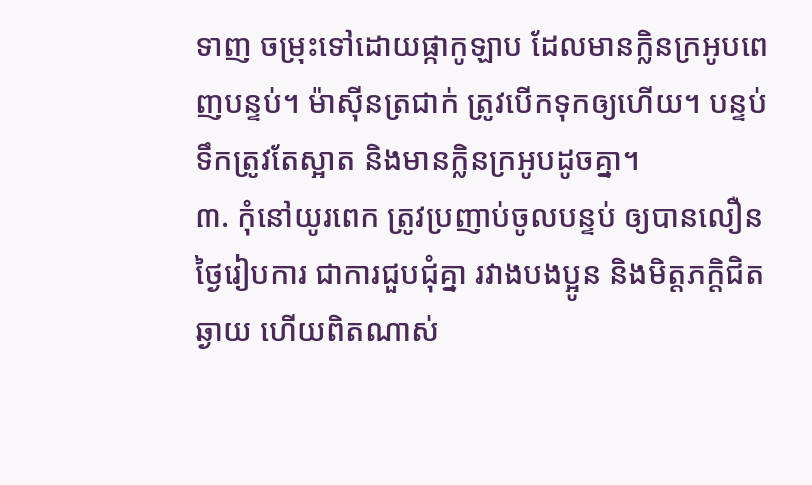ទាញ ចម្រុះទៅដោយផ្កាកូឡាប ដែលមានក្លិនក្រអូបពេញបន្ទប់។ ម៉ាស៊ីនត្រជាក់ ត្រូវបើកទុកឲ្យហើយ។ បន្ទប់ទឹកត្រូវតែស្អាត និងមានក្លិនក្រអូបដូចគ្នា។
៣. កុំនៅយូរពេក ត្រូវប្រញាប់ចូលបន្ទប់ ឲ្យបានលឿន
ថ្ងៃរៀបការ ជាការជួបជុំគ្នា រវាងបងប្អូន និងមិត្តភក្តិជិតឆ្ងាយ ហើយពិតណាស់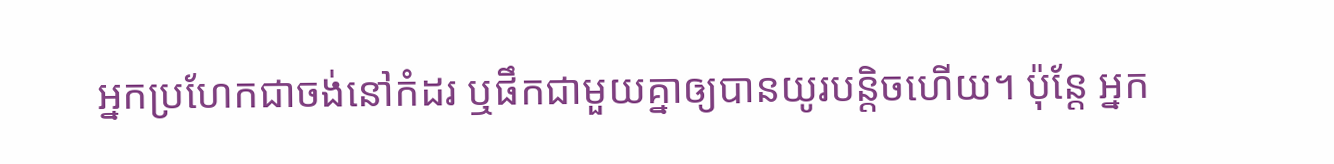អ្នកប្រហែកជាចង់នៅកំដរ ឬផឹកជាមួយគ្នាឲ្យបានយូរបន្តិចហើយ។ ប៉ុន្តែ អ្នក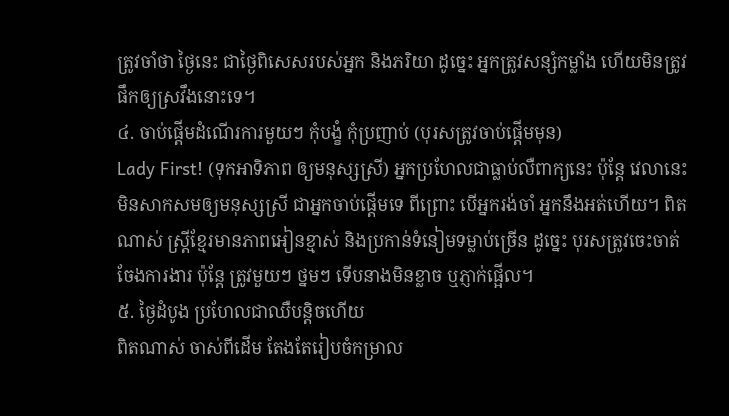ត្រូវចាំថា ថ្ងៃនេះ ជាថ្ងៃពិសេសរបស់អ្នក និងភរិយា ដូច្នេះ អ្នកត្រូវសន្សំកម្លាំង ហើយមិនត្រូវផឹកឲ្យស្រវឹងនោះទេ។
៤. ចាប់ផ្តើមដំណើរការមួយៗ កុំបង្ខំ កុំប្រញាប់ (បុរសត្រូវចាប់ផ្តើមមុន)
Lady First! (ទុកអាទិភាព ឲ្យមនុស្សស្រី) អ្នកប្រហែលជាធ្លាប់លឺពាក្យនេះ ប៉ុន្តែ វេលានេះ មិនសាកសមឲ្យមនុស្សស្រី ជាអ្នកចាប់ផ្តើមទេ ពីព្រោះ បើអ្នករង់ចាំ អ្នកនឹងអត់ហើយ។ ពិតណាស់ ស្ត្រីខ្មែរមានភាពអៀនខ្មាស់ និងប្រកាន់ទំនៀមទម្លាប់ច្រើន ដូច្នេះ បុរសត្រូវចេះចាត់ចែងការងារ ប៉ុន្តែ ត្រូវមួយៗ ថ្នមៗ ទើបនាងមិនខ្លាច ឬភ្ញាក់ផ្អើល។
៥. ថ្ងៃដំបូង ប្រហែលជាឈឺបន្តិចហើយ
ពិតណាស់ ចាស់ពីដើម តែងតែរៀបចំកម្រាល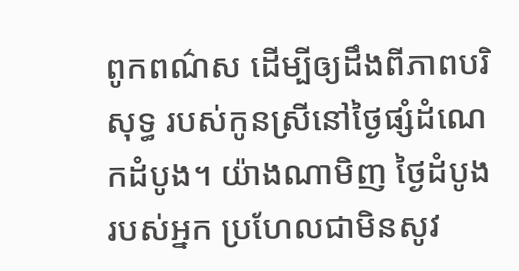ពូកពណ៌ស ដើម្បីឲ្យដឹងពីភាពបរិសុទ្ធ របស់កូនស្រីនៅថ្ងៃផ្សំដំណេកដំបូង។ យ៉ាងណាមិញ ថ្ងៃដំបូងរបស់អ្នក ប្រហែលជាមិនសូវ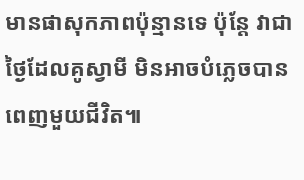មានផាសុកភាពប៉ុន្មានទេ ប៉ុន្តែ វាជាថ្ងៃដែលគូស្វាមី មិនអាចបំភ្លេចបានពេញមួយជីវិត៕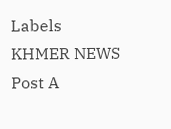Labels
KHMER NEWS
Post A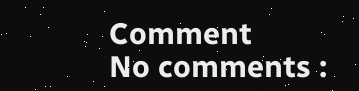Comment
No comments :